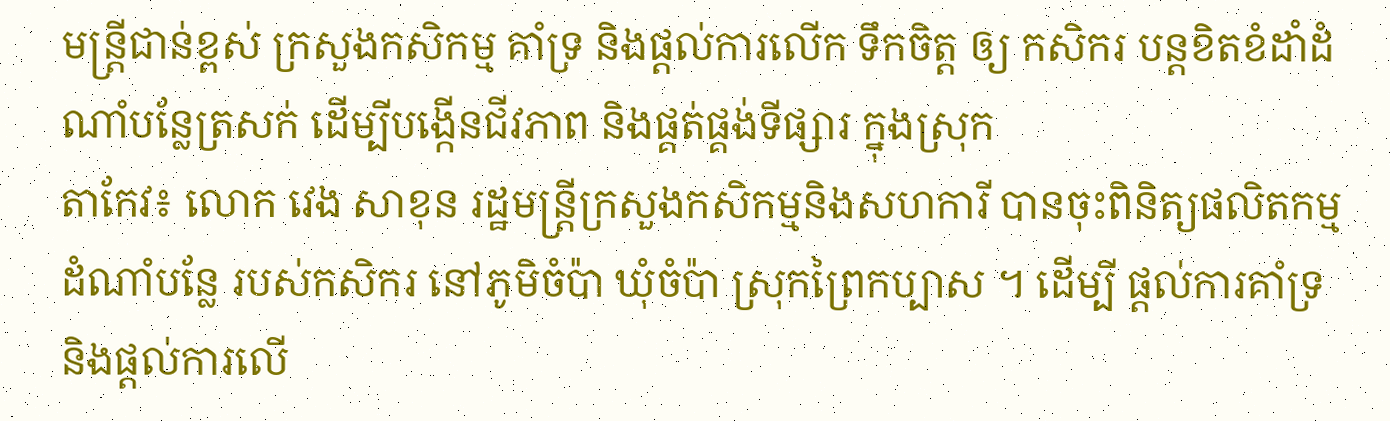មន្ដ្រីជាន់ខ្ពស់ ក្រសួងកសិកម្ម គាំទ្រ និងផ្ដល់ការលើក ទឹកចិត្ដ ឲ្យ កសិករ បន្ដខិតខំដាំដំណាំបន្លែត្រសក់ ដើម្បីបង្កើនជីវភាព និងផ្គត់ផ្គង់ទីផ្សារ ក្នុងស្រុក
តាកែវ៖ លោក វេង សាខុន រដ្ឋមន្ត្រីក្រសួងកសិកម្មនិងសហការី បានចុះពិនិត្យផលិតកម្មដំណាំបន្លែ របស់កសិករ នៅភូមិចំប៉ា ឃុំចំប៉ា ស្រុកព្រៃកប្បាស ។ ដើម្បី ផ្ដល់ការគាំទ្រ និងផ្ដល់ការលើ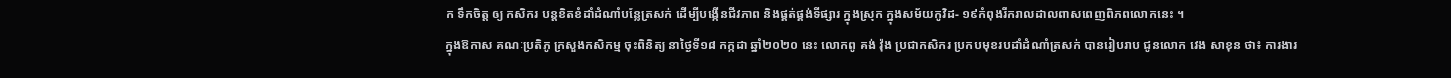ក ទឹកចិត្ដ ឲ្យ កសិករ បន្ដខិតខំដាំដំណាំបន្លែត្រសក់ ដើម្បីបង្កើនជីវភាព និងផ្គត់ផ្គង់ទីផ្សារ ក្នុងស្រុក ក្នុងសម័យកូវិដ- ១៩កំពុងរីករាលដាលពាសពេញពិភពលោកនេះ ។
ក្នុងឱកាស គណៈប្រតិភូ ក្រសួងកសិកម្ម ចុះពិនិត្យ នាថ្ងៃទី១៨ កក្កដា ឆ្នាំ២០២០ នេះ លោកពូ គង់ វ៉ុង ប្រជាកសិករ ប្រកបមុខរបដាំដំណាំត្រសក់ បានរៀបរាប ជូនលោក វេង សាខុន ថា៖ ការងារ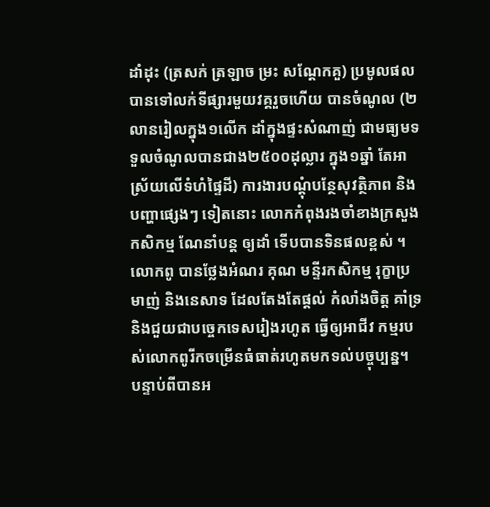ដាំដុះ (ត្រសក់ ត្រឡាច ម្រះ សណ្តែកគួ) ប្រមូលផល បានទៅលក់ទីផ្សារមួយវគ្គរួចហើយ បានចំណូល (២លានរៀលក្នុង១លើក ដាំក្នុងផ្ទះសំណាញ់ ជាមធ្យមទទួលចំណូលបានជាង២៥០០ដុល្លារ ក្នុង១ឆ្នាំ តែអាស្រ័យលើទំហំផ្ទៃដី) ការងារបណ្តុំបន្ថែសុវត្ថិភាព និងបញ្ហាផ្សេងៗ ទៀតនោះ លោកកំពុងរងចាំខាងក្រសួងកសិកម្ម ណែនាំបន្ដ ឲ្យដាំ ទើបបានទិនផលខ្ពស់ ។
លោកពូ បានថ្លែងអំណរ គុណ មន្ទីរកសិកម្ម រុក្ខាប្រមាញ់ និងនេសាទ ដែលតែងតែផ្តល់ កំលាំងចិត្ត គាំទ្រ និងជួយជាបច្ចេកទេសរៀងរហូត ធ្វើឲ្យអាជីវ កម្មរបស់លោកពូរីកចម្រើនធំធាត់រហូតមកទល់បច្ចុប្បន្ន។
បន្ទាប់ពីបានអ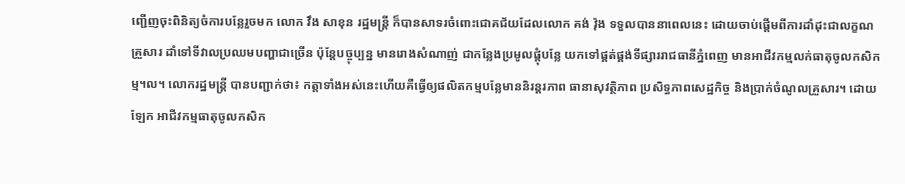ញ្ជើញចុះពិនិត្យចំការបន្លែរួចមក លោក វឹង សាខុន រដ្ឋមន្ត្រី ក៏បានសាទរចំពោះជោគជ័យដែលលោក គង់ វ៉ុង ទទួលបាននាពេលនេះ ដោយចាប់ផ្តើមពីការដាំដុះជាលក្ខណគ្រួសារ ដាំទៅទីវាលប្រឈមបញ្ហាជាច្រើន ប៉ុន្តែបច្ចុប្បន្ន មានរោងសំណាញ់ ជាកន្លែងប្រមូលផ្តុំបន្លែ យកទៅផ្គត់ផ្គង់ទីផ្សាររាជធានីភ្នំពេញ មានអាជីវកម្មលក់ធាតុចូលកសិកម្ម។ល។ លោករដ្ឋមន្ត្រី បានបញ្ជាក់ថា៖ កត្តាទាំងអស់នេះហើយគឺធ្វើឲ្យផលិតកម្មបន្លែមាននិរន្តរភាព ធានាសុវត្ថិភាព ប្រសិទ្ធភាពសេដ្ឋកិច្ច និងប្រាក់ចំណូលគ្រួសារ។ ដោយឡែក អាជីវកម្មធាតុចូលកសិក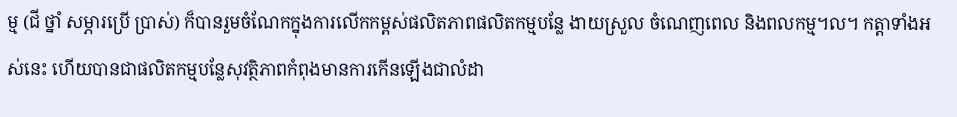ម្ម (ជី ថ្នាំ សម្ភារប្រើ ប្រាស់) ក៏បានរួមចំណែកក្នុងការលើកកម្ពស់ផលិតភាពផលិតកម្មបន្លែ ងាយស្រួល ចំណេញពេល និងពលកម្ម។ល។ កត្តាទាំងអស់នេះ ហើយបានជាផលិតកម្មបន្លែសុវត្ថិភាពកំពុងមានការកើនឡើងជាលំដា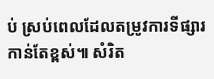ប់ ស្រប់ពេលដែលតម្រូវការទីផ្សារកាន់តែខ្ពស់៕ សំរិត